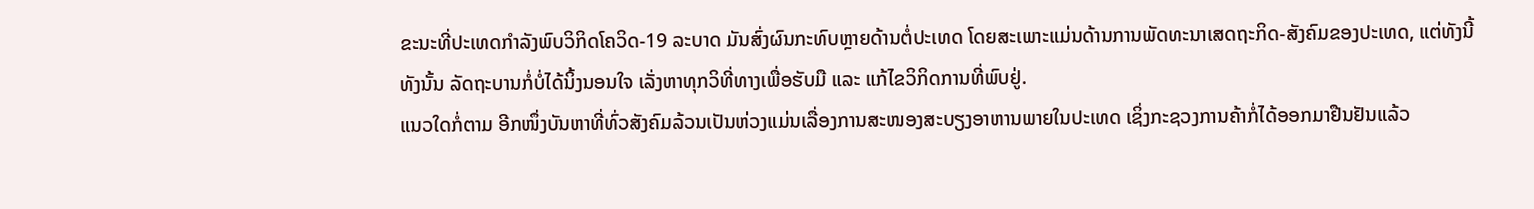ຂະນະທີ່ປະເທດກໍາລັງພົບວິກິດໂຄວິດ-19 ລະບາດ ມັນສົ່ງຜົນກະທົບຫຼາຍດ້ານຕໍ່ປະເທດ ໂດຍສະເພາະແມ່ນດ້ານການພັດທະນາເສດຖະກິດ-ສັງຄົມຂອງປະເທດ, ແຕ່ທັງນີ້ທັງນັ້ນ ລັດຖະບານກໍ່ບໍ່ໄດ້ນິ້ງນອນໃຈ ເລັ່ງຫາທຸກວິທີ່ທາງເພື່ອຮັບມື ແລະ ແກ້ໄຂວິກິດການທີ່ພົບຢູ່.
ແນວໃດກໍ່ຕາມ ອີກໜຶ່ງບັນຫາທີ່ທົ່ວສັງຄົມລ້ວນເປັນຫ່ວງແມ່ນເລື່ອງການສະໜອງສະບຽງອາຫານພາຍໃນປະເທດ ເຊິ່ງກະຊວງການຄ້າກໍ່ໄດ້ອອກມາຢືນຢັນແລ້ວ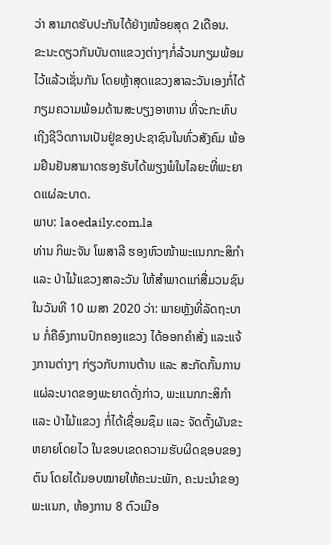ວ່າ ສາມາດຮັບປະກັນໄດ້ຢ່າງໜ້ອຍສຸດ 2ເດືອນ.
ຂະນະດຽວກັນບັນດາແຂວງຕ່າງໆກໍ່ລ້ວນກຽມພ້ອມໄວ້ແລ້ວເຊັ່ນກັນ ໂດຍຫຼ້າສຸດແຂວງສາລະວັນເອງກໍ່ໄດ້ກຽມຄວາມພ້ອມດ້ານສະບຽງອາຫານ ທີ່ຈະກະທົບເຖີງຊີວິດການເປັນຢູ່ຂອງປະຊາຊົນໃນທົ່ວສັງຄົມ ພ້ອມຢືນຢັນສາມາດຮອງຮັບໄດ້ພຽງພໍໃນໄລຍະທີ່ພະຍາດແຜ່ລະບາດ.
ພາບ: laoedaily.com.la
ທ່ານ ກິພະຈັນ ໂພສາລີ ຮອງຫົວໜ້າພະແນກກະສິກຳ ແລະ ປ່າໄມ້ແຂວງສາລະວັນ ໃຫ້ສໍາພາດແກ່ສື່ມວນຊົນ ໃນວັນທີ 10 ເມສາ 2020 ວ່າ: ພາຍຫຼັງທີ່ລັດຖະບານ ກໍ່ຄືອົງການປົກຄອງແຂວງ ໄດ້ອອກຄຳສັ່ງ ແລະແຈ້ງການຕ່າງໆ ກ່ຽວກັບການຕ້ານ ແລະ ສະກັດກັ້ນການແຜ່ລະບາດຂອງພະຍາດດັ່ງກ່າວ, ພະແນກກະສິກຳ ແລະ ປ່າໄມ້ແຂວງ ກໍ່ໄດ້ເຊື່ອມຊຶມ ແລະ ຈັດຕັ້ງຜັນຂະຫຍາຍໂດຍໄວ ໃນຂອບເຂດຄວາມຮັບຜິດຊອບຂອງຕົນ ໂດຍໄດ້ມອບໝາຍໃຫ້ຄະນະພັກ, ຄະນະນຳຂອງພະແນກ, ຫ້ອງການ 8 ຕົວເມືອ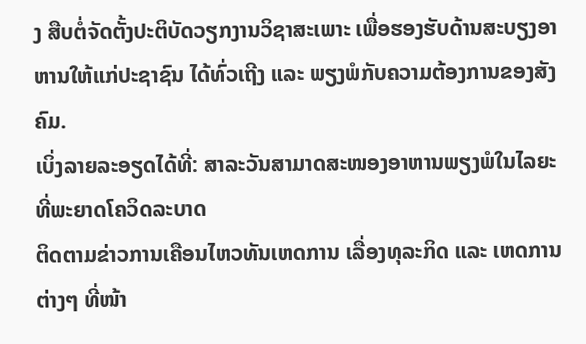ງ ສືບຕໍ່ຈັດຕັ້ງປະຕິບັດວຽກງານວິຊາສະເພາະ ເພື່ອຮອງຮັບດ້ານສະບຽງອາຫານໃຫ້ແກ່ປະຊາຊົນ ໄດ້ທົ່ວເຖີງ ແລະ ພຽງພໍກັບຄວາມຕ້ອງການຂອງສັງຄົມ.
ເບິ່ງລາຍລະອຽດໄດ້ທີ່: ສາລະວັນສາມາດສະໜອງອາຫານພຽງພໍໃນໄລຍະທີ່ພະຍາດໂຄວິດລະບາດ
ຕິດຕາມຂ່າວການເຄືອນໄຫວທັນເຫດການ ເລື່ອງທຸລະກິດ ແລະ ເຫດການຕ່າງໆ ທີ່ໜ້າ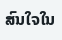ສົນໃຈໃນ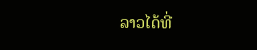ລາວໄດ້ທີ່